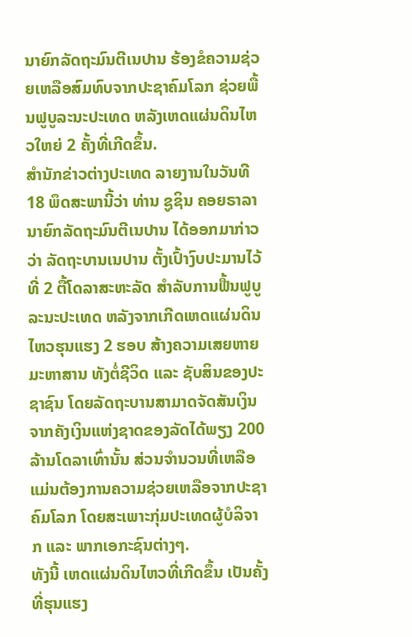ນາຍົກລັດຖະມົນຕີເນປານ ຮ້ອງຂໍຄວາມຊ່ວຍເຫລືອສົມທົບຈາກປະຊາຄົມໂລກ ຊ່ວຍພື້ນຟູບູລະນະປະເທດ ຫລັງເຫດແຜ່ນດິນໄຫວໃຫຍ່ 2 ຄັ້ງທີ່ເກີດຂຶ້ນ.
ສຳນັກຂ່າວຕ່າງປະເທດ ລາຍງານໃນວັນທີ 18 ພຶດສະພານີ້ວ່າ ທ່ານ ຊູຊິນ ຄອຍຣາລາ ນາຍົກລັດຖະມົນຕີເນປານ ໄດ້ອອກມາກ່າວວ່າ ລັດຖະບານເນປານ ຕັ້ງເປົ້າງົບປະມານໄວ້ທີ່ 2 ຕື້ໂດລາສະຫະລັດ ສຳລັບການຟື້ນຟູບູລະນະປະເທດ ຫລັງຈາກເກີດເຫດແຜ່ນດິນໄຫວຮຸນແຮງ 2 ຮອບ ສ້າງຄວາມເສຍຫາຍມະຫາສານ ທັງຕໍ່ຊີວິດ ແລະ ຊັບສິນຂອງປະຊາຊົນ ໂດຍລັດຖະບານສາມາດຈັດສັນເງິນ ຈາກຄັງເງິນແຫ່ງຊາດຂອງລັດໄດ້ພຽງ 200 ລ້ານໂດລາເທົ່ານັ້ນ ສ່ວນຈຳນວນທີ່ເຫລືອ ແມ່ນຕ້ອງການຄວາມຊ່ວຍເຫລືອຈາກປະຊາຄົມໂລກ ໂດຍສະເພາະກຸ່ມປະເທດຜູ້ບໍລິຈາກ ແລະ ພາກເອກະຊົນຕ່າງໆ.
ທັງນີ້ ເຫດແຜ່ນດິນໄຫວທີ່ເກີດຂຶ້ນ ເປັນຄັ້ງທີ່ຮຸນແຮງ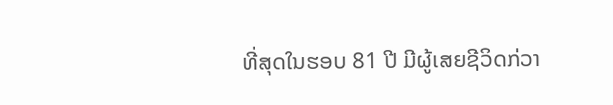ທີ່ສຸດໃນຮອບ 81 ປີ ມີຜູ້ເສຍຊີວິດກ່ວາ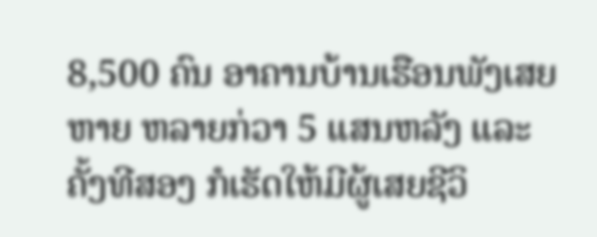8,500 ຄົນ ອາຄານບ້ານເຮືອນພັງເສຍຫາຍ ຫລາຍກ່ວາ 5 ແສນຫລັງ ແລະ ຄັ້ງທີສອງ ກໍເຮັດໃຫ້ມີຜູ້ເສຍຊີວິ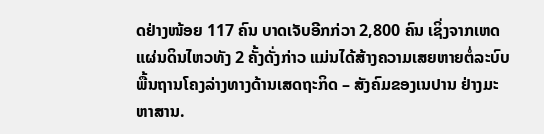ດຢ່າງໜ້ອຍ 117 ຄົນ ບາດເຈັບອີກກ່ວາ 2,800 ຄົນ ເຊິ່ງຈາກເຫດແຜ່ນດິນໄຫວທັງ 2 ຄັ້ງດັ່ງກ່າວ ແມ່ນໄດ້ສ້າງຄວາມເສຍຫາຍຕໍ່ລະບົບພື້ນຖານໂຄງລ່າງທາງດ້ານເສດຖະກິດ – ສັງຄົມຂອງເນປານ ຢ່າງມະຫາສານ.